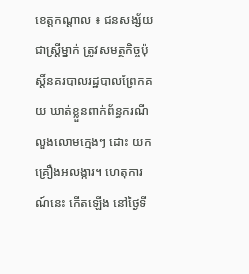ខេត្តកណ្តាល ៖ ជនសង្ស័យជាស្ត្រីម្នាក់ ត្រូវសមត្ថកិច្ចប៉ុស្តិ៍នគរបាលរដ្ឋបាលព្រែកគយ ឃាត់ខ្លួនពាក់ព័ន្ធករណីលួងលោមក្មេងៗ ដោះ យកគ្រឿងអលង្ការ។ ហេតុការណ៍នេះ កើតឡើង នៅថ្ងៃទី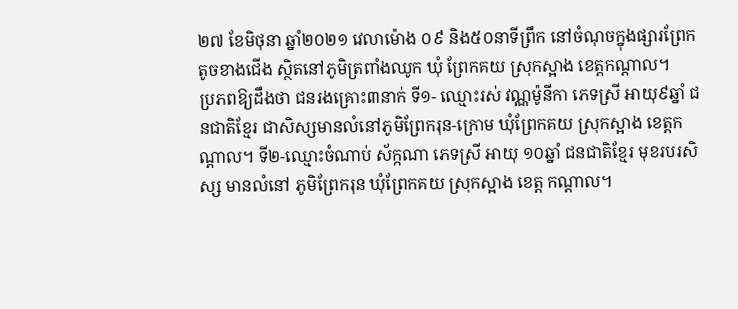២៧ ខែមិថុនា ឆ្នាំ២០២១ វេលាម៉ោង ០៩ និង៥០នាទីព្រឹក នៅចំណុចក្នុងផ្សារព្រែក តូចខាងជើង ស្ថិតនៅភូមិត្រពាំងឈូក ឃុំ ព្រែកគយ ស្រុកស្អាង ខេត្តកណ្តាល។
ប្រភពឱ្យដឹងថា ជនរងគ្រោះ៣នាក់ ទី១- ឈ្មោះរស់ វណ្ណម៉ូនីកា ភេទស្រី អាយុ៩ឆ្នាំ ជនជាតិខ្មែរ ជាសិស្សមានលំនៅភូមិព្រែករុន-ក្រោម ឃុំព្រែកគយ ស្រុកស្អាង ខេត្តកណ្តាល។ ទី២-ឈ្មោះចំណាប់ ស័ក្កណា ភេទស្រី អាយុ ១០ឆ្នាំ ជនជាតិខ្មែរ មុខរបរសិស្ស មានលំនៅ ភូមិព្រែករុន ឃុំព្រែកគយ ស្រុកស្អាង ខេត្ត កណ្តាល។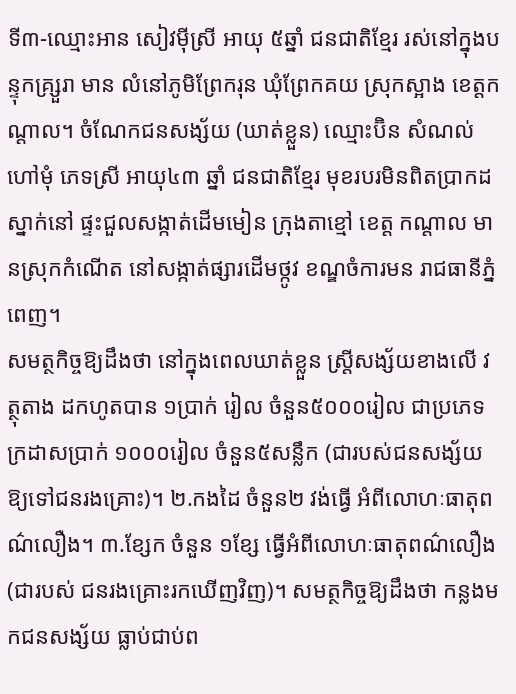ទី៣-ឈ្មោះអាន សៀវម៉ីស្រី អាយុ ៥ឆ្នាំ ជនជាតិខ្មែរ រស់នៅក្នុងបន្ទុកគ្ស្រួរា មាន លំនៅភូមិព្រែករុន ឃុំព្រែកគយ ស្រុកស្អាង ខេត្តកណ្តាល។ ចំណែកជនសង្ស័យ (ឃាត់ខ្លួន) ឈ្មោះប៊ិន សំណល់ ហៅមុំ ភេទស្រី អាយុ៤៣ ឆ្នាំ ជនជាតិខ្មែរ មុខរបរមិនពិតប្រាកដ ស្នាក់នៅ ផ្ទះជួលសង្កាត់ដើមមៀន ក្រុងតាខ្មៅ ខេត្ត កណ្តាល មានស្រុកកំណើត នៅសង្កាត់ផ្សារដើមថ្កូវ ខណ្ឌចំការមន រាជធានីភ្នំពេញ។
សមត្ថកិច្ចឱ្យដឹងថា នៅក្នុងពេលឃាត់ខ្លួន ស្ត្រីសង្ស័យខាងលើ វត្ថុតាង ដកហូតបាន ១ប្រាក់ រៀល ចំនួន៥០០០រៀល ជាប្រភេទក្រដាសប្រាក់ ១០០០រៀល ចំនួន៥សន្លឹក (ជារបស់ជនសង្ស័យ ឱ្យទៅជនរងគ្រោះ)។ ២.កងដៃ ចំនួន២ វង់ធ្វើ អំពីលោហៈធាតុពណ៌លឿង។ ៣.ខ្សែក ចំនួន ១ខ្សែ ធ្វើអំពីលោហៈធាតុពណ៌លឿង (ជារបស់ ជនរងគ្រោះរកឃើញវិញ)។ សមត្ថកិច្ចឱ្យដឹងថា កន្លងមកជនសង្ស័យ ធ្លាប់ជាប់ព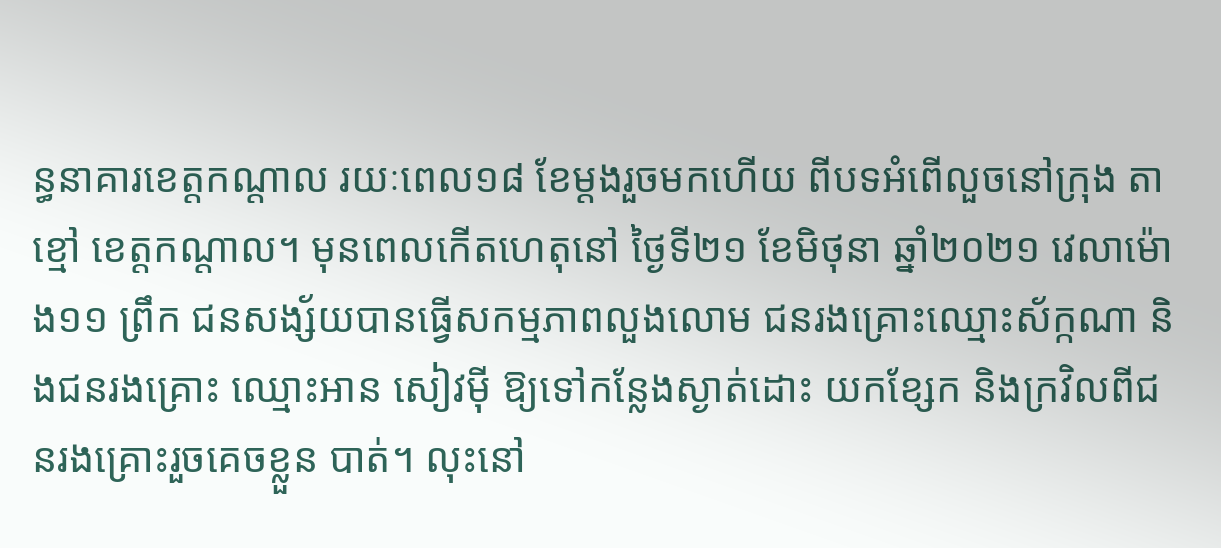ន្ធនាគារខេត្តកណ្តាល រយៈពេល១៨ ខែម្តងរួចមកហើយ ពីបទអំពើលួចនៅក្រុង តាខ្មៅ ខេត្តកណ្តាល។ មុនពេលកើតហេតុនៅ ថ្ងៃទី២១ ខែមិថុនា ឆ្នាំ២០២១ វេលាម៉ោង១១ ព្រឹក ជនសង្ស័យបានធ្វើសកម្មភាពលួងលោម ជនរងគ្រោះឈ្មោះស័ក្កណា និងជនរងគ្រោះ ឈ្មោះអាន សៀវម៉ី ឱ្យទៅកន្លែងស្ងាត់ដោះ យកខ្សែក និងក្រវិលពីជនរងគ្រោះរួចគេចខ្លួន បាត់។ លុះនៅ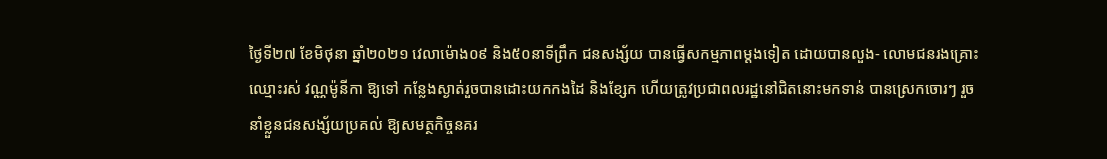ថ្ងៃទី២៧ ខែមិថុនា ឆ្នាំ២០២១ វេលាម៉ោង០៩ និង៥០នាទីព្រឹក ជនសង្ស័យ បានធ្វើសកម្មភាពម្តងទៀត ដោយបានលួង- លោមជនរងគ្រោះឈ្មោះរស់ វណ្ណម៉ូនីកា ឱ្យទៅ កន្លែងស្ងាត់រួចបានដោះយកកងដៃ និងខ្សែក ហើយត្រូវប្រជាពលរដ្ឋនៅជិតនោះមកទាន់ បានស្រេកចោរៗ រួចនាំខ្លួនជនសង្ស័យប្រគល់ ឱ្យសមត្ថកិច្ចនគរ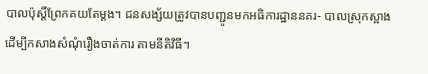បាលប៉ុស្តិ៍ព្រែកគយតែម្តង។ ជនសង្ស័យត្រូវបានបញ្ជូនមកអធិការដ្ឋាននគរ- បាលស្រុកស្អាង ដើម្បីកសាងសំណុំរឿងចាត់ការ តាមនីតិវិធី។